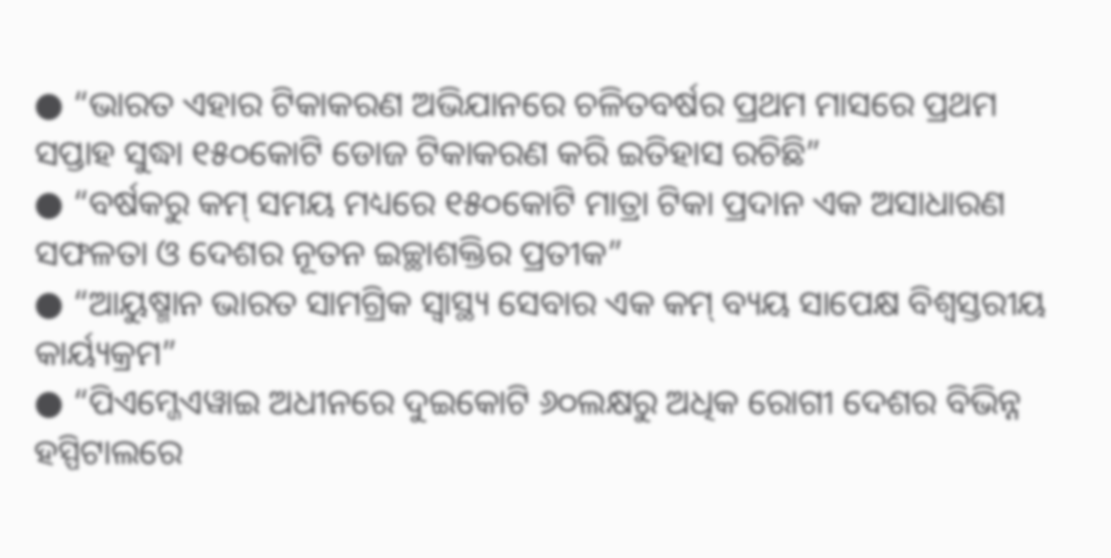● “ଭାରତ ଏହାର ଟିକାକରଣ ଅଭିଯାନରେ ଚଳିତବର୍ଷର ପ୍ରଥମ ମାସରେ ପ୍ରଥମ ସପ୍ତାହ ସୁଦ୍ଧା ୧୫୦କୋଟି ଡୋଜ ଟିକାକରଣ କରି ଇତିହାସ ରଚିଛି”
● “ବର୍ଷକରୁ କମ୍ ସମୟ ମଧ୍ୟରେ ୧୫୦କୋଟି ମାତ୍ରା ଟିକା ପ୍ରଦାନ ଏକ ଅସାଧାରଣ ସଫଳତା ଓ ଦେଶର ନୂତନ ଇଚ୍ଛାଶକ୍ତିର ପ୍ରତୀକ”
● “ଆୟୁଷ୍ମାନ ଭାରତ ସାମଗ୍ରିକ ସ୍ୱାସ୍ଥ୍ୟ ସେବାର ଏକ କମ୍ ବ୍ୟୟ ସାପେକ୍ଷ ବିଶ୍ୱସ୍ତରୀୟ କାର୍ୟ୍ୟକ୍ରମ”
● “ପିଏମ୍ଜେଏୱାଇ ଅଧୀନରେ ଦୁଇକୋଟି ୬୦ଲକ୍ଷରୁ ଅଧିକ ରୋଗୀ ଦେଶର ବିଭିନ୍ନ ହସ୍ପିଟାଲରେ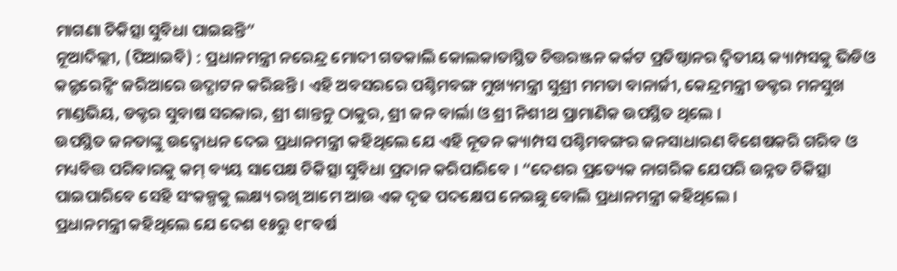ମାଗଣା ଚିକିତ୍ସା ସୁବିଧା ପାଇଛନ୍ତି”
ନୂଆଦିଲ୍ଲୀ, (ପିଆଇବି) : ପ୍ରଧାନମନ୍ତ୍ରୀ ନରେନ୍ଦ୍ର ମୋଦୀ ଗତକାଲି କୋଲକାତାସ୍ଥିତ ଚିତ୍ତରଞ୍ଜନ କର୍କଟ ପ୍ରତିଷ୍ଠାନର ଦ୍ୱିତୀୟ କ୍ୟାମ୍ପସକୁ ଭିଡିଓ କନ୍ଫରେନ୍ସିଂ ଜରିଆରେ ଉଦ୍ଘାଟନ କରିଛନ୍ତି । ଏହି ଅବସରରେ ପଶ୍ଚିମବଙ୍ଗ ମୁଖ୍ୟମନ୍ତ୍ରୀ ସୁଶ୍ରୀ ମମତା ବାନାର୍ଜୀ, କେନ୍ଦ୍ରମନ୍ତ୍ରୀ ଡକ୍ଟର ମନସୁଖ ମାଣ୍ଡଭିୟ, ଡକ୍ଟର ସୁବାଷ ସରକାର, ଶ୍ରୀ ଶାନ୍ତନୁ ଠାକୁର, ଶ୍ରୀ ଜନ ବାର୍ଲା ଓ ଶ୍ରୀ ନିଶୀଥ ପ୍ରାମାଣିକ ଉପସ୍ଥିତ ଥିଲେ ।
ଉପସ୍ଥିତ ଜନତାଙ୍କୁ ଉଦ୍ବୋଧନ ଦେଇ ପ୍ରଧାନମନ୍ତ୍ରୀ କହିଥିଲେ ଯେ ଏହି ନୂତନ କ୍ୟାମ୍ପସ ପଶ୍ଚିମବଙ୍ଗର ଜନସାଧାରଣ ବିଶେଷକରି ଗରିବ ଓ ମଧ୍ୟବିତ୍ତ ପରିବାରକୁ କମ୍ ବ୍ୟୟ ସାପେକ୍ଷ ଚିକିତ୍ସା ସୁବିଧା ପ୍ରଦାନ କରିପାରିବେ । “ଦେଶର ପ୍ରତ୍ୟେକ ନାଗରିକ ଯେପରି ଉନ୍ନତ ଚିକିତ୍ସା ପାଇପାରିବେ ସେହି ସଂକଳ୍ପକୁ ଲକ୍ଷ୍ୟ ରଖି ଆମେ ଆଉ ଏକ ଦୃଢ ପଦକ୍ଷେପ ନେଇଛୁ ବୋଲି ପ୍ରଧାନମନ୍ତ୍ରୀ କହିଥିଲେ ।
ପ୍ରଧାନମନ୍ତ୍ରୀ କହିଥିଲେ ଯେ ଦେଶ ୧୫ରୁ ୧୮ବର୍ଷ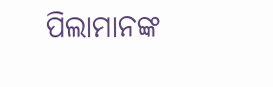ପିଲାମାନଙ୍କ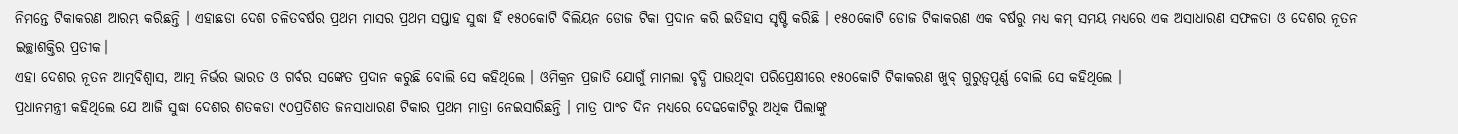ନିମନ୍ତେ ଟିକାକରଣ ଆରମ୍ଭ କରିଛନ୍ତି । ଏହାଛଡା ଦେଶ ଚଳିତବର୍ଷର ପ୍ରଥମ ମାସର ପ୍ରଥମ ସପ୍ତାହ ସୁଦ୍ଧା ହିଁ ୧୫୦କୋଟି ବିଲିୟନ ଡୋଜ ଟିକା ପ୍ରଦାନ କରି ଇତିହାସ ସୃଷ୍ଟି କରିଛି । ୧୫୦କୋଟି ଡୋଜ ଟିକାକରଣ ଏକ ବର୍ଷରୁ ମଧ୍ୟ କମ୍ ସମୟ ମଧ୍ୟରେ ଏକ ଅସାଧାରଣ ସଫଳତା ଓ ଦେଶର ନୂତନ ଇଚ୍ଛାଶକ୍ତିର ପ୍ରତୀକ।
ଏହା ଦେଶର ନୂତନ ଆତ୍ମବିଶ୍ୱାସ, ଆତ୍ମ ନିର୍ଭର ଭାରତ ଓ ଗର୍ବର ସଙ୍କେତ ପ୍ରଦାନ କରୁଛି ବୋଲି ସେ କହିଥିଲେ । ଓମିକ୍ରନ ପ୍ରଜାତି ଯୋଗୁଁ ମାମଲା ବୃଦ୍ଧି ପାଉଥିବା ପରିପ୍ରେକ୍ଷୀରେ ୧୫୦କୋଟି ଟିକାକରଣ ଖୁବ୍ ଗୁରୁତ୍ୱପୂର୍ଣ୍ଣ ବୋଲି ସେ କହିଥିଲେ ।
ପ୍ରଧାନମନ୍ତ୍ରୀ କହିଥିଲେ ଯେ ଆଜି ସୁଦ୍ଧା ଦେଶର ଶତକଡା ୯୦ପ୍ରତିଶତ ଜନସାଧାରଣ ଟିକାର ପ୍ରଥମ ମାତ୍ରା ନେଇସାରିଛନ୍ତି । ମାତ୍ର ପାଂଚ ଦିନ ମଧ୍ୟରେ ଦେଢକୋଟିରୁ ଅଧିକ ପିଲାଙ୍କୁ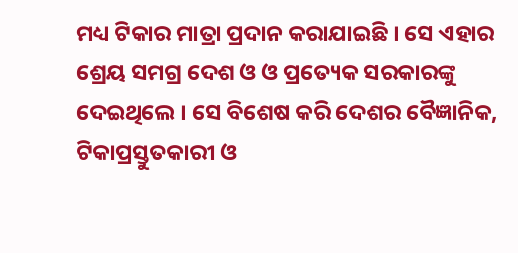ମଧ୍ୟ ଟିକାର ମାତ୍ରା ପ୍ରଦାନ କରାଯାଇଛି । ସେ ଏହାର ଶ୍ରେୟ ସମଗ୍ର ଦେଶ ଓ ଓ ପ୍ରତ୍ୟେକ ସରକାରଙ୍କୁ ଦେଇଥିଲେ । ସେ ବିଶେଷ କରି ଦେଶର ବୈଜ୍ଞାନିକ, ଟିକାପ୍ରସ୍ତୁତକାରୀ ଓ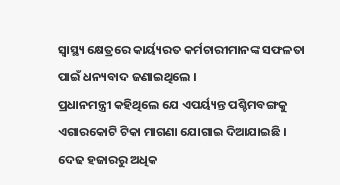ସ୍ୱାସ୍ଥ୍ୟ କ୍ଷେତ୍ରରେ କାର୍ୟ୍ୟରତ କର୍ମଚାରୀମାନଙ୍କ ସଫଳତା ପାଇଁ ଧନ୍ୟବାଦ ଜଣାଇଥିଲେ ।
ପ୍ରଧାନମନ୍ତ୍ରୀ କହିଥିଲେ ଯେ ଏପର୍ୟ୍ୟନ୍ତ ପଶ୍ଚିମବଙ୍ଗକୁ ଏଗାରକୋଟି ଟିକା ମାଗଣା ଯୋଗାଇ ଦିଆଯାଇଛି । ଦେଢ ହଜାରରୁ ଅଧିକ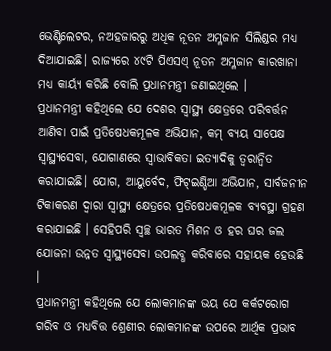ଭେଣ୍ଟିଲେଟର, ନଅହଜାରରୁ ଅଧିକ ନୂତନ ଅମ୍ଳଜାନ ସିଲିଣ୍ଡର ମଧ୍ୟ ଦିଆଯାଇଛି। ରାଜ୍ୟରେ ୪୯ଟି ପିଏସଏ୍ ନୂତନ ଅମ୍ଳଜାନ କାରଖାନା ମଧ୍ୟ କାର୍ୟ୍ୟ କରିଛି ବୋଲି ପ୍ରଧାନମନ୍ତ୍ରୀ ଜଣାଇଥିଲେ ।
ପ୍ରଧାନମନ୍ତ୍ରୀ କହିଥିଲେ ଯେ ଦେଶର ସ୍ୱାସ୍ଥ୍ୟ କ୍ଷେତ୍ରରେ ପରିବର୍ତ୍ତନ ଆଣିବା ପାଇଁ ପ୍ରତିଷେଧକମୂଳକ ଅଭିଯାନ, କମ୍ ବ୍ୟୟ ସାପେକ୍ଷ ସ୍ୱାସ୍ଥ୍ୟସେବା, ଯୋଗାଣରେ ସ୍ୱାଭାବିକତା ଇତ୍ୟାଦିକୁ ତ୍ୱରାନ୍ୱିତ କରାଯାଇଛି। ଯୋଗ, ଆୟୁର୍ବେଦ, ଫିଟ୍ଇଣ୍ଡିଆ ଅଭିଯାନ, ସାର୍ବଜନୀନ ଟିକାକରଣ ଦ୍ୱାରା ସ୍ୱାସ୍ଥ୍ୟ କ୍ଷେତ୍ରରେ ପ୍ରତିଷେଧକମୂଳକ ବ୍ୟବସ୍ଥା ଗ୍ରହଣ କରାଯାଇଛି । ସେହିପରି ସ୍ୱଚ୍ଛ ଭାରତ ମିଶନ ଓ ହର ଘର ଜଲ ଯୋଜନା ଉନ୍ନତ ସ୍ୱାସ୍ଥ୍ୟସେବା ଉପଲବ୍ଧ କରିବାରେ ସହାୟକ ହେଉଛି ।
ପ୍ରଧାନମନ୍ତ୍ରୀ କହିଥିଲେ ଯେ ଲୋକମାନଙ୍କ ଭୟ ଯେ କର୍କଟରୋଗ ଗରିବ ଓ ମଧ୍ୟବିତ୍ତ ଶ୍ରେଣୀର ଲୋକମାନଙ୍କ ଉପରେ ଆର୍ଥିକ ପ୍ରଭାବ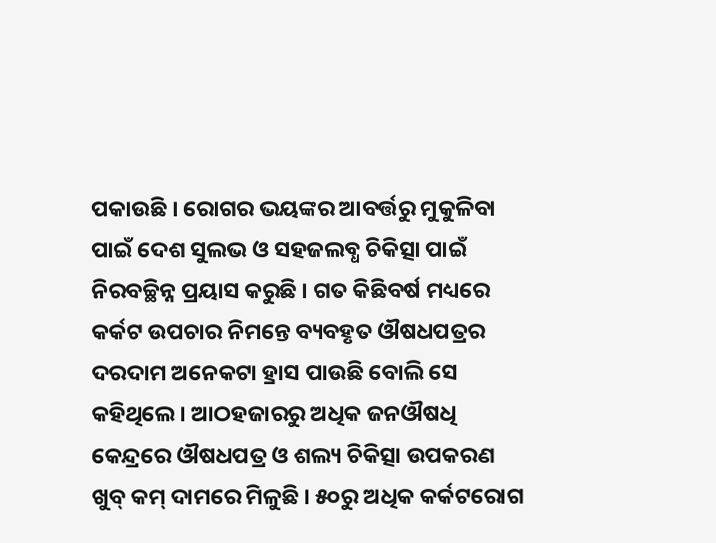ପକାଉଛି । ରୋଗର ଭୟଙ୍କର ଆବର୍ତ୍ତରୁ ମୁକୁଳିବା ପାଇଁ ଦେଶ ସୁଲଭ ଓ ସହଜଲବ୍ଧ ଚିକିତ୍ସା ପାଇଁ ନିରବଚ୍ଛିନ୍ନ ପ୍ରୟାସ କରୁଛି । ଗତ କିଛିବର୍ଷ ମଧ୍ୟରେ କର୍କଟ ଉପଚାର ନିମନ୍ତେ ବ୍ୟବହୃତ ଔଷଧପତ୍ରର ଦରଦାମ ଅନେକଟା ହ୍ରାସ ପାଉଛି ବୋଲି ସେ କହିଥିଲେ । ଆଠହଜାରରୁ ଅଧିକ ଜନଔଷଧି କେନ୍ଦ୍ରରେ ଔଷଧପତ୍ର ଓ ଶଲ୍ୟ ଚିକିତ୍ସା ଉପକରଣ ଖୁବ୍ କମ୍ ଦାମରେ ମିଳୁଛି । ୫୦ରୁ ଅଧିକ କର୍କଟରୋଗ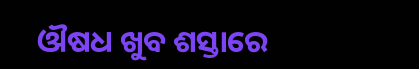ଔଷଧ ଖୁବ ଶସ୍ତାରେ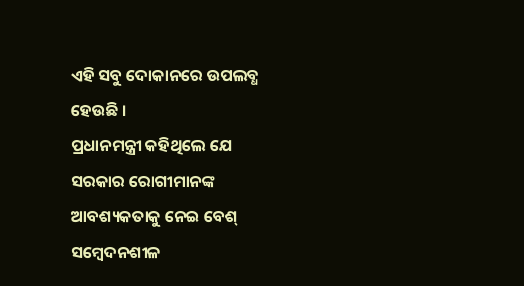ଏହି ସବୁ ଦୋକାନରେ ଉପଲବ୍ଧ ହେଉଛି ।
ପ୍ରଧାନମନ୍ତ୍ରୀ କହିଥିଲେ ଯେ ସରକାର ରୋଗୀମାନଙ୍କ ଆବଶ୍ୟକତାକୁ ନେଇ ବେଶ୍ ସମ୍ବେଦନଶୀଳ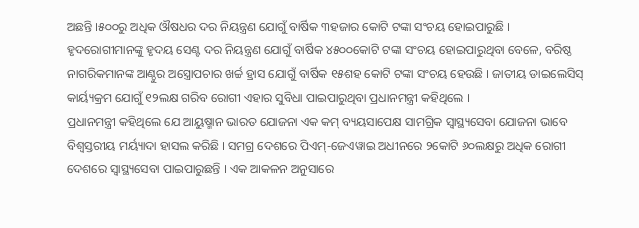ଅଛନ୍ତି ।୫୦୦ରୁ ଅଧିକ ଔଷଧର ଦର ନିୟନ୍ତ୍ରଣ ଯୋଗୁଁ ବାର୍ଷିକ ୩ହଜାର କୋଟି ଟଙ୍କା ସଂଚୟ ହୋଇପାରୁଛି । ହୃଦରୋଗୀମାନଙ୍କୁ ହୃଦୟ ସେଣ୍ଟ ଦର ନିୟନ୍ତ୍ରଣ ଯୋଗୁଁ ବାର୍ଷିକ ୪୫୦୦କୋଟି ଟଙ୍କା ସଂଚୟ ହୋଇପାରୁଥିବା ବେଳେ, ବରିଷ୍ଠ ନାଗରିକମାନଙ୍କ ଆଣ୍ଠୁର ଅସ୍ତ୍ରୋପଚାର ଖର୍ଚ୍ଚ ହ୍ରାସ ଯୋଗୁଁ ବାର୍ଷିକ ୧୫ଶହ କୋଟି ଟଙ୍କା ସଂଚୟ ହେଉଛି । ଜାତୀୟ ଡାଇଲେସିସ୍ କାର୍ୟ୍ୟକ୍ରମ ଯୋଗୁଁ ୧୨ଲକ୍ଷ ଗରିବ ରୋଗୀ ଏହାର ସୁବିଧା ପାଇପାରୁଥିବା ପ୍ରଧାନମନ୍ତ୍ରୀ କହିଥିଲେ ।
ପ୍ରଧାନମନ୍ତ୍ରୀ କହିଥିଲେ ଯେ ଆୟୁଷ୍ମାନ ଭାରତ ଯୋଜନା ଏକ କମ୍ ବ୍ୟୟସାପେକ୍ଷ ସାମଗ୍ରିକ ସ୍ୱାସ୍ଥ୍ୟସେବା ଯୋଜନା ଭାବେ ବିଶ୍ୱସ୍ତରୀୟ ମର୍ୟ୍ୟାଦା ହାସଲ କରିଛି । ସମଗ୍ର ଦେଶରେ ପିଏମ୍-ଜେଏୱାଇ ଅଧୀନରେ ୨କୋଟି ୬୦ଲକ୍ଷରୁ ଅଧିକ ରୋଗୀ ଦେଶରେ ସ୍ୱାସ୍ଥ୍ୟସେବା ପାଇପାରୁଛନ୍ତି । ଏକ ଆକଳନ ଅନୁସାରେ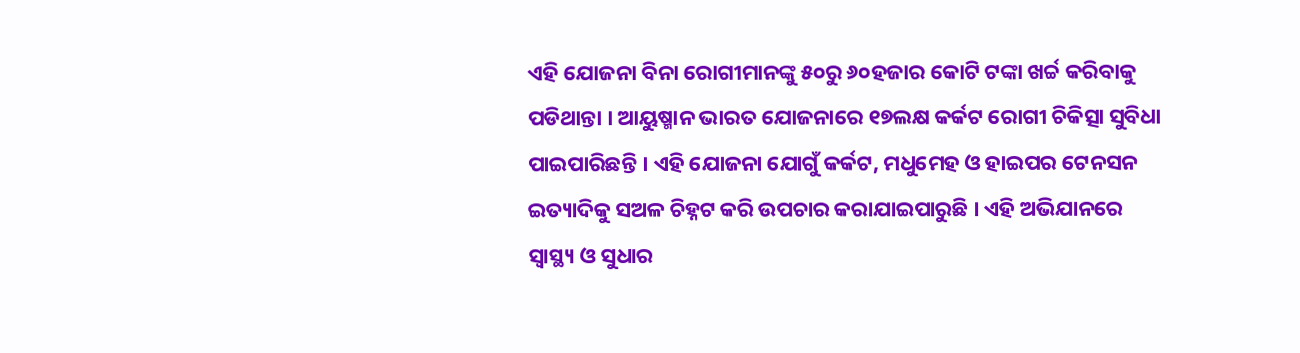ଏହି ଯୋଜନା ବିନା ରୋଗୀମାନଙ୍କୁ ୫୦ରୁ ୬୦ହଜାର କୋଟି ଟଙ୍କା ଖର୍ଚ୍ଚ କରିବାକୁ ପଡିଥାନ୍ତା । ଆୟୁଷ୍ମାନ ଭାରତ ଯୋଜନାରେ ୧୭ଲକ୍ଷ କର୍କଟ ରୋଗୀ ଚିକିତ୍ସା ସୁବିଧା ପାଇପାରିଛନ୍ତି । ଏହି ଯୋଜନା ଯୋଗୁଁ କର୍କଟ, ମଧୁମେହ ଓ ହାଇପର ଟେନସନ ଇତ୍ୟାଦିକୁ ସଅଳ ଚିହ୍ନଟ କରି ଉପଚାର କରାଯାଇପାରୁଛି । ଏହି ଅଭିଯାନରେ ସ୍ୱାସ୍ଥ୍ୟ ଓ ସୁଧାର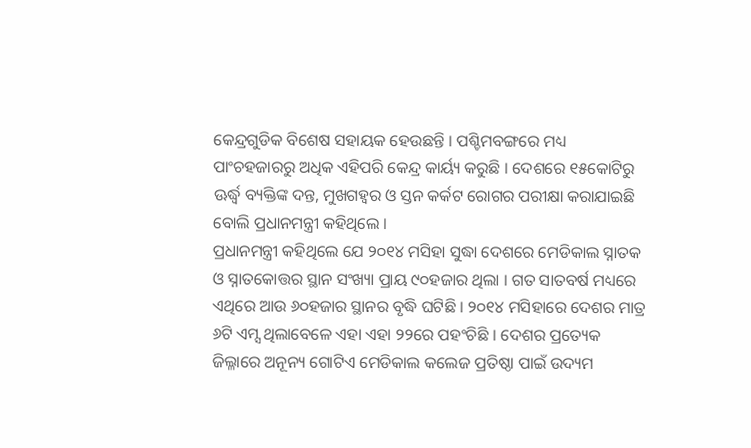କେନ୍ଦ୍ରଗୁଡିକ ବିଶେଷ ସହାୟକ ହେଉଛନ୍ତି । ପଶ୍ଚିମବଙ୍ଗରେ ମଧ୍ୟ ପାଂଚହଜାରରୁ ଅଧିକ ଏହିପରି କେନ୍ଦ୍ର କାର୍ୟ୍ୟ କରୁଛି । ଦେଶରେ ୧୫କୋଟିରୁ ଊର୍ଦ୍ଧ୍ୱ ବ୍ୟକ୍ତିଙ୍କ ଦନ୍ତ, ମୁଖଗହ୍ୱର ଓ ସ୍ତନ କର୍କଟ ରୋଗର ପରୀକ୍ଷା କରାଯାଇଛି ବୋଲି ପ୍ରଧାନମନ୍ତ୍ରୀ କହିଥିଲେ ।
ପ୍ରଧାନମନ୍ତ୍ରୀ କହିଥିଲେ ଯେ ୨୦୧୪ ମସିହା ସୁଦ୍ଧା ଦେଶରେ ମେଡିକାଲ ସ୍ନାତକ ଓ ସ୍ନାତକୋତ୍ତର ସ୍ଥାନ ସଂଖ୍ୟା ପ୍ରାୟ ୯୦ହଜାର ଥିଲା । ଗତ ସାତବର୍ଷ ମଧ୍ୟରେ ଏଥିରେ ଆଉ ୬୦ହଜାର ସ୍ଥାନର ବୃଦ୍ଧି ଘଟିଛି । ୨୦୧୪ ମସିହାରେ ଦେଶର ମାତ୍ର ୬ଟି ଏମ୍ସ ଥିଲାବେଳେ ଏହା ଏହା ୨୨ରେ ପହଂଚିଛି । ଦେଶର ପ୍ରତ୍ୟେକ ଜିଲ୍ଳାରେ ଅନୂନ୍ୟ ଗୋଟିଏ ମେଡିକାଲ କଲେଜ ପ୍ରତିଷ୍ଠା ପାଇଁ ଉଦ୍ୟମ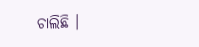ଚାଲିଛି ।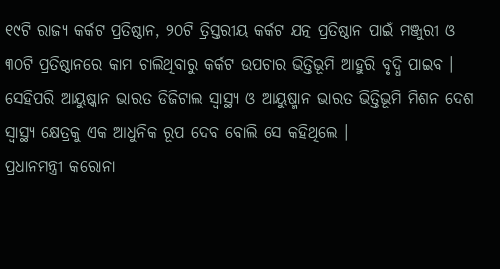୧୯ଟି ରାଜ୍ୟ କର୍କଟ ପ୍ରତିଷ୍ଠାନ, ୨୦ଟି ତ୍ରିସ୍ତରୀୟ କର୍କଟ ଯତ୍ନ ପ୍ରତିଷ୍ଠାନ ପାଇଁ ମଞ୍ଜୁରୀ ଓ ୩୦ଟି ପ୍ରତିଷ୍ଠାନରେ କାମ ଚାଲିଥିବାରୁ କର୍କଟ ଉପଚାର ଭିତ୍ତିଭୂମି ଆହୁରି ବୃଦ୍ଧି ପାଇବ । ସେହିପରି ଆୟୁଷ୍କାନ ଭାରତ ଡିଜିଟାଲ ସ୍ୱାସ୍ଥ୍ୟ ଓ ଆୟୁଷ୍ମାନ ଭାରତ ଭିତ୍ତିଭୂମି ମିଶନ ଦେଶ ସ୍ୱାସ୍ଥ୍ୟ କ୍ଷେତ୍ରକୁ ଏକ ଆଧୁନିକ ରୂପ ଦେବ ବୋଲି ସେ କହିଥିଲେ ।
ପ୍ରଧାନମନ୍ତ୍ରୀ କରୋନା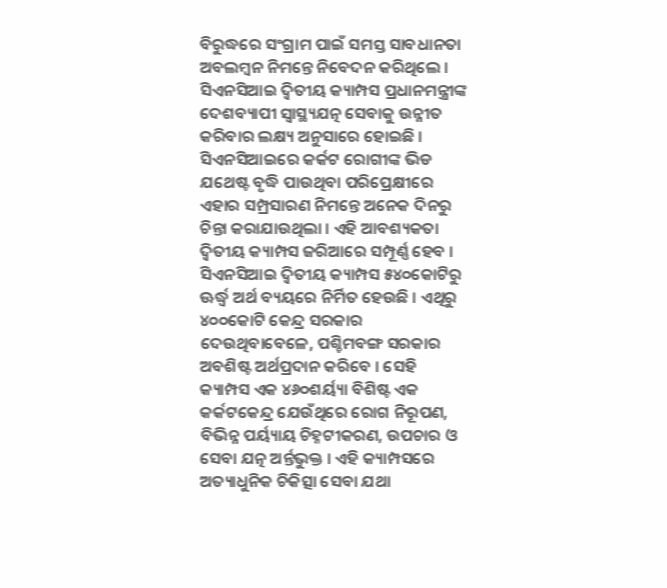ବିରୁଦ୍ଧରେ ସଂଗ୍ରାମ ପାଇଁ ସମସ୍ତ ସାବଧାନତା ଅବଲମ୍ବନ ନିମନ୍ତେ ନିବେଦନ କରିଥିଲେ ।
ସିଏନସିଆଇ ଦ୍ୱିତୀୟ କ୍ୟାମ୍ପସ ପ୍ରଧାନମନ୍ତ୍ରୀଙ୍କ ଦେଶବ୍ୟାପୀ ସ୍ୱାସ୍ଥ୍ୟଯତ୍ନ ସେବାକୁ ଉନ୍ନୀତ କରିବାର ଲକ୍ଷ୍ୟ ଅନୁସାରେ ହୋଇଛି । ସିଏନସିଆଇରେ କର୍କଟ ରୋଗୀଙ୍କ ଭିଡ ଯଥେଷ୍ଟ ବୃଦ୍ଧି ପାଉଥିବା ପରିପ୍ରେକ୍ଷୀରେ ଏହାର ସମ୍ପ୍ରସାରଣ ନିମନ୍ତେ ଅନେକ ଦିନରୁ ଚିନ୍ତା କରାଯାଉଥିଲା । ଏହି ଆବଶ୍ୟକତା ଦ୍ୱିତୀୟ କ୍ୟାମ୍ପସ ଜରିଆରେ ସମ୍ପୂର୍ଣ୍ଣ ହେବ ।
ସିଏନସିଆଇ ଦ୍ୱିତୀୟ କ୍ୟାମ୍ପସ ୫୪୦କୋଟିରୁ ଊର୍ଦ୍ଧ୍ୱ ଅର୍ଥ ବ୍ୟୟରେ ନିର୍ମିତ ହେଉଛି । ଏଥିରୁ ୪୦୦କୋଟି କେନ୍ଦ୍ର ସରକାର ଦେଉଥିବାବେଳେ, ପଶ୍ଚିମବଙ୍ଗ ସରକାର ଅବଶିଷ୍ଟ ଅର୍ଥପ୍ରଦାନ କରିବେ । ସେହି କ୍ୟାମ୍ପସ ଏକ ୪୬୦ଶର୍ୟ୍ୟା ବିଶିଷ୍ଟ ଏକ କର୍କଟକେନ୍ଦ୍ର ଯେଉଁଥିରେ ରୋଗ ନିରୂପଣ, ବିଭିନ୍ନ ପର୍ୟ୍ୟାୟ ଚିହ୍ନଟୀକରଣ, ଉପଚାର ଓ ସେବା ଯତ୍ନ ଅର୍ନ୍ତଭୁକ୍ତ । ଏହି କ୍ୟାମ୍ପସରେ ଅତ୍ୟାଧୁନିକ ଚିକିତ୍ସା ସେବା ଯଥା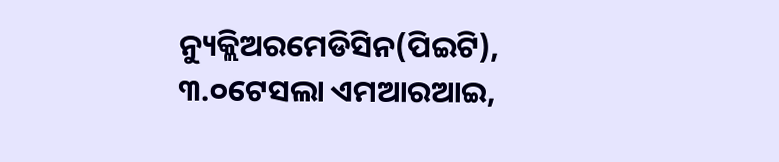ନ୍ୟୁକ୍ଲିଅରମେଡିସିନ(ପିଇଟି), ୩.୦ଟେସଲା ଏମଆରଆଇ,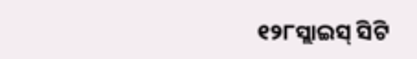୧୨୮ସ୍ଲାଇସ୍ ସିଟି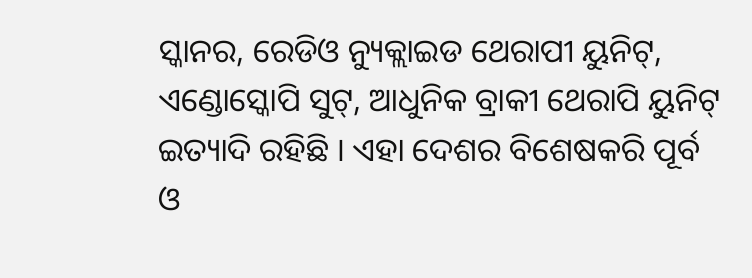ସ୍କାନର, ରେଡିଓ ନ୍ୟୁକ୍ଲାଇଡ ଥେରାପୀ ୟୁନିଟ୍, ଏଣ୍ଡୋସ୍କୋପି ସୁଟ୍, ଆଧୁନିକ ବ୍ରାକୀ ଥେରାପି ୟୁନିଟ୍ ଇତ୍ୟାଦି ରହିଛି । ଏହା ଦେଶର ବିଶେଷକରି ପୂର୍ବ ଓ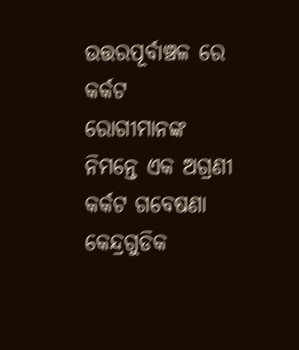ଉତ୍ତରପୂର୍ବାଞ୍ଚଳ ରେ କର୍କଟ ରୋଗୀମାନଙ୍କ ନିମନ୍ତେ ଏକ ଅଗ୍ରଣୀ କର୍କଟ ଗବେଷଣା କେନ୍ଦ୍ରଗୁଡିକ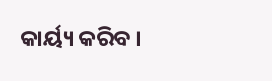କାର୍ୟ୍ୟ କରିବ ।